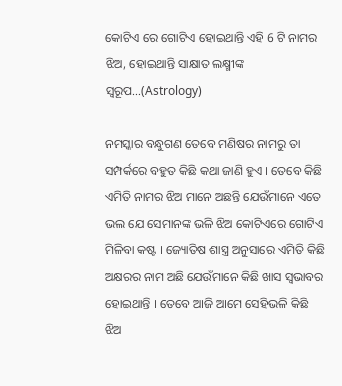କୋଟିଏ ରେ ଗୋଟିଏ ହୋଇଥାନ୍ତି ଏହି 6 ଟି ନାମର ଝିଅ, ହୋଇଥାନ୍ତି ସାକ୍ଷାତ ଲକ୍ଷ୍ମୀଙ୍କ ସ୍ୱରୂପ…(Astrology)

ନମସ୍କାର ବନ୍ଧୁଗଣ ତେବେ ମଣିଷର ନାମରୁ ତା ସମ୍ପର୍କରେ ବହୁତ କିଛି କଥା ଜାଣି ହୁଏ । ତେବେ କିଛି ଏମିତି ନାମର ଝିଅ ମାନେ ଅଛନ୍ତି ଯେଉଁମାନେ ଏତେ ଭଲ ଯେ ସେମାନଙ୍କ ଭଳି ଝିଅ କୋଟିଏରେ ଗୋଟିଏ ମିଳିବା କଷ୍ଟ । ଜ୍ୟୋତିଷ ଶାସ୍ତ୍ର ଅନୁସାରେ ଏମିତି କିଛି ଅକ୍ଷରର ନାମ ଅଛି ଯେଉଁମାନେ କିଛି ଖାସ ସ୍ଵଭାବର ହୋଇଥାନ୍ତି । ତେବେ ଆଜି ଆମେ ସେହିଭଳି କିଛି ଝିଅ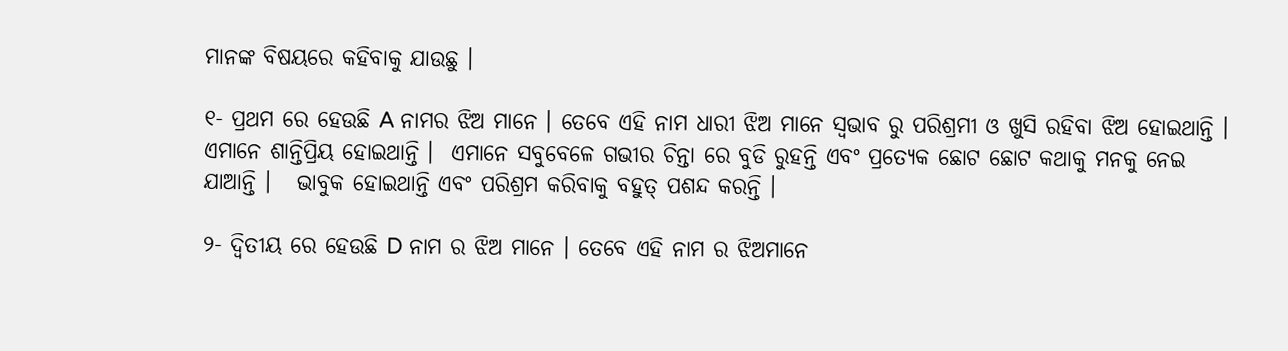ମାନଙ୍କ ବିଷୟରେ କହିବାକୁ ଯାଉଛୁ ।

୧- ପ୍ରଥମ ରେ ହେଉଛି A ନାମର ଝିଅ ମାନେ । ତେବେ ଏହି ନାମ ଧାରୀ ଝିଅ ମାନେ ସ୍ଵଭାବ ରୁ ପରିଶ୍ରମୀ ଓ ଖୁସି ରହିବା ଝିଅ ହୋଇଥାନ୍ତି ।  ଏମାନେ ଶାନ୍ତିପ୍ରିୟ ହୋଇଥାନ୍ତି ।  ଏମାନେ ସବୁବେଳେ ଗଭୀର ଚିନ୍ତା ରେ ବୁଡି ରୁହନ୍ତି ଏବଂ ପ୍ରତ୍ୟେକ ଛୋଟ ଛୋଟ କଥାକୁ ମନକୁ ନେଇ ଯାଆନ୍ତି ।   ଭାବୁକ ହୋଇଥାନ୍ତି ଏବଂ ପରିଶ୍ରମ କରିବାକୁ ବହୁତ୍ ପଶନ୍ଦ କରନ୍ତି ।

୨- ଦ୍ଵିତୀୟ ରେ ହେଉଛି D ନାମ ର ଝିଅ ମାନେ । ତେବେ ଏହି ନାମ ର ଝିଅମାନେ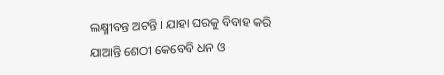ଲକ୍ଷ୍ମୀବନ୍ତ ଅଟନ୍ତି । ଯାହା ଘରକୁ ବିବାହ କରି ଯାଆନ୍ତି ଶେଠୀ କେବେବି ଧନ ଓ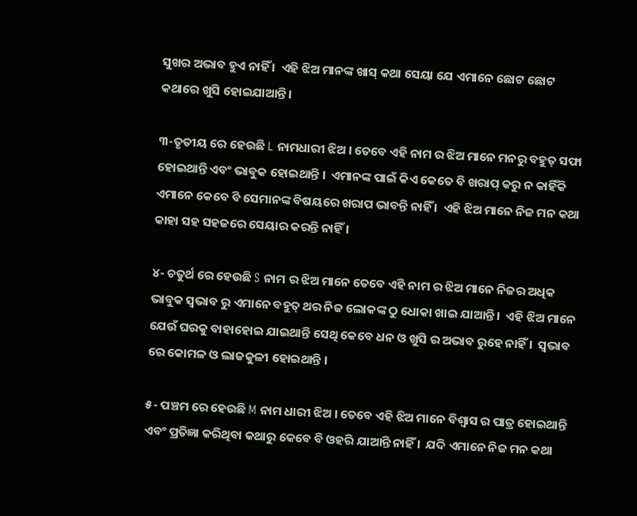ସୁଖର ଅଭାବ ହୁଏ ନାହିଁ ।  ଏହି ଝିଅ ମାନଙ୍କ ଖାସ୍ କଥା ସେୟା ଯେ ଏମାନେ ଛୋଟ ଛୋଟ କଥାରେ ଖୁସି ହୋଇଯାଆନ୍ତି ।

୩-ତୃତୀୟ ରେ ହେଉଛି L ନାମଧାରୀ ଝିଅ । ତେବେ ଏହି ନାମ ର ଝିଅ ମାନେ ମନରୁ ବହୁତ୍ ସଫା ହୋଇଥାନ୍ତି ଏବଂ ଭାବୁକ ହୋଇଥାନ୍ତି ।  ଏମାନଙ୍କ ପାଇଁ କିଏ କେତେ ବି ଖରାପ୍ କରୁ ନ କାହିଁକି ଏମାନେ କେବେ ବି ସେମାନଙ୍କ ବିଷୟରେ ଖରାପ ଭାବନ୍ତି ନାହିଁ ।  ଏହି ଝିଅ ମାନେ ନିଜ ମନ କଥା କାହା ସହ ସହଜରେ ସେୟାର କରନ୍ତି ନାହିଁ ।

୪- ଚତୁର୍ଥ ରେ ହେଉଛି S ନାମ ର ଝିଅ ମାନେ ତେବେ ଏହି ନାମ ର ଝିଅ ମାନେ ନିଜର ଅଧିକ ଭାବୁକ ସ୍ଵଭାବ ରୁ ଏମାନେ ବହୁତ୍ ଥର ନିଜ ଲୋକଙ୍କ ଠୁ ଧୋକା ଖାଇ ଯାଆନ୍ତି ।  ଏହି ଝିଅ ମାନେ ଯେଉଁ ଘରକୁ ବାହାହୋଇ ଯାଇଥାନ୍ତି ସେଥି କେବେ ଧନ ଓ ଖୁସି ର ଅଭାବ ରୁହେ ନାହିଁ ।  ସ୍ଵଭାବ ରେ କୋମଳ ଓ ଲାଜକୁଳୀ ହୋଇଥାନ୍ତି ।

୫- ପଞ୍ଚମ ରେ ହେଉଛି M ନାମ ଧାରୀ ଝିଅ । ତେବେ ଏହି ଝିଅ ମାନେ ବିଶ୍ୱାସ ର ପାତ୍ର ହୋଇଥାନ୍ତି ଏବଂ ପ୍ରତିଜ୍ଞା କରିଥିବା କଥାରୁ କେବେ ବି ଓହରି ଯାଆନ୍ତି ନାହିଁ ।  ଯଦି ଏମାନେ ନିଜ ମନ କଥା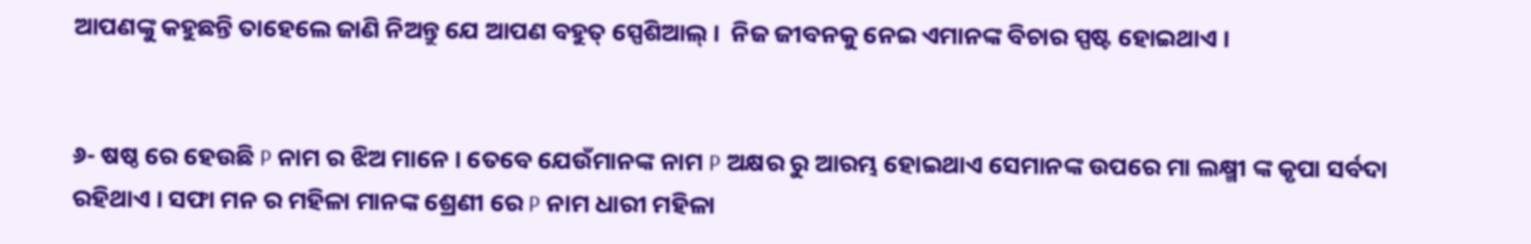ଆପଣଙ୍କୁ କହୁଛନ୍ତି ତାହେଲେ ଜାଣି ନିଅନ୍ତୁ ଯେ ଆପଣ ବହୁତ୍ ସ୍ପେଶିଆଲ୍ ।  ନିଜ ଜୀବନକୁ ନେଇ ଏମାନଙ୍କ ବିଚାର ସ୍ପଷ୍ଟ ହୋଇଥାଏ ।


୬- ଷଷ୍ଠ ରେ ହେଉଛି P ନାମ ର ଝିଅ ମାନେ । ତେବେ ଯେଉଁମାନଙ୍କ ନାମ P ଅକ୍ଷର ରୁ ଆରମ୍ଭ ହୋଇଥାଏ ସେମାନଙ୍କ ଉପରେ ମା ଲକ୍ଷ୍ମୀ ଙ୍କ କୃପା ସର୍ବଦା ରହିଥାଏ । ସଫା ମନ ର ମହିଳା ମାନଙ୍କ ଶ୍ରେଣୀ ରେ P ନାମ ଧାରୀ ମହିଳା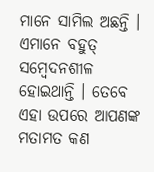ମାନେ ସାମିଲ ଅଛନ୍ତି । ଏମାନେ ବହୁତ୍ ସମ୍ବେଦନଶୀଳ ହୋଇଥାନ୍ତି । ତେବେ ଏହା ଉପରେ ଆପଣଙ୍କ ମତାମତ କଣ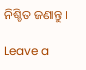ନିଶ୍ଚିତ ଜଣାନ୍ତୁ ।

Leave a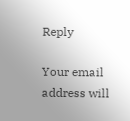Reply

Your email address will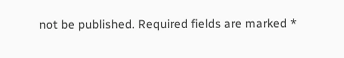not be published. Required fields are marked *